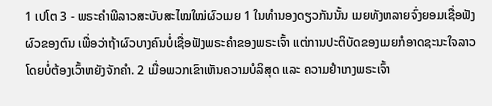1 ເປໂຕ 3 - ພຣະຄຳພີລາວສະບັບສະໄໝໃໝ່ຜົວເມຍ 1 ໃນທຳນອງດຽວກັນນັ້ນ ເມຍທັງຫລາຍຈົ່ງຍອມເຊື່ອຟັງຜົວຂອງຕົນ ເພື່ອວ່າຖ້າຜົວບາງຄົນບໍ່ເຊື່ອຟັງພຣະຄຳຂອງພຣະເຈົ້າ ແຕ່ການປະຕິບັດຂອງເມຍກໍອາດຊະນະໃຈລາວໂດຍບໍ່ຕ້ອງເວົ້າຫຍັງຈັກຄຳ. 2 ເມື່ອພວກເຂົາເຫັນຄວາມບໍລິສຸດ ແລະ ຄວາມຢຳເກງພຣະເຈົ້າ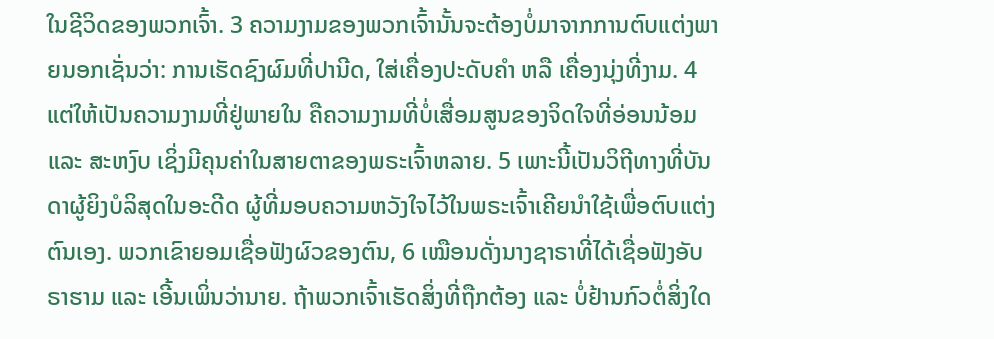ໃນຊີວິດຂອງພວກເຈົ້າ. 3 ຄວາມງາມຂອງພວກເຈົ້ານັ້ນຈະຕ້ອງບໍ່ມາຈາກການຕົບແຕ່ງພາຍນອກເຊັ່ນວ່າ: ການເຮັດຊົງຜົມທີ່ປານີດ, ໃສ່ເຄື່ອງປະດັບຄຳ ຫລື ເຄື່ອງນຸ່ງທີ່ງາມ. 4 ແຕ່ໃຫ້ເປັນຄວາມງາມທີ່ຢູ່ພາຍໃນ ຄືຄວາມງາມທີ່ບໍ່ເສື່ອມສູນຂອງຈິດໃຈທີ່ອ່ອນນ້ອມ ແລະ ສະຫງົບ ເຊິ່ງມີຄຸນຄ່າໃນສາຍຕາຂອງພຣະເຈົ້າຫລາຍ. 5 ເພາະນີ້ເປັນວິຖີທາງທີ່ບັນດາຜູ້ຍິງບໍລິສຸດໃນອະດີດ ຜູ້ທີ່ມອບຄວາມຫວັງໃຈໄວ້ໃນພຣະເຈົ້າເຄີຍນຳໃຊ້ເພື່ອຕົບແຕ່ງຕົນເອງ. ພວກເຂົາຍອມເຊື່ອຟັງຜົວຂອງຕົນ, 6 ເໝືອນດັ່ງນາງຊາຣາທີ່ໄດ້ເຊື່ອຟັງອັບຣາຮາມ ແລະ ເອີ້ນເພິ່ນວ່ານາຍ. ຖ້າພວກເຈົ້າເຮັດສິ່ງທີ່ຖືກຕ້ອງ ແລະ ບໍ່ຢ້ານກົວຕໍ່ສິ່ງໃດ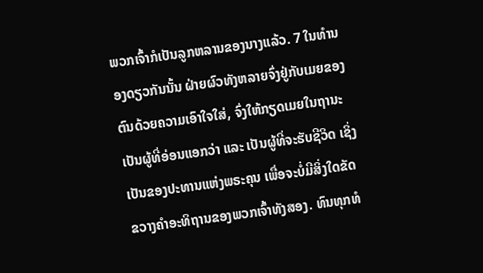ພວກເຈົ້າກໍເປັນລູກຫລານຂອງນາງແລ້ວ. 7 ໃນທຳນອງດຽວກັນນັ້ນ ຝ່າຍຜົວທັງຫລາຍຈົ່ງຢູ່ກັບເມຍຂອງຕົນດ້ວຍຄວາມເອົາໃຈໃສ່, ຈົ່ງໃຫ້ກຽດເມຍໃນຖານະເປັນຜູ້ທີ່ອ່ອນແອກວ່າ ແລະ ເປັນຜູ້ທີ່ຈະຮັບຊີວິດ ເຊິ່ງເປັນຂອງປະທານແຫ່ງພຣະຄຸນ ເພື່ອຈະບໍ່ມີສິ່ງໃດຂັດຂວາງຄຳອະທິຖານຂອງພວກເຈົ້າທັງສອງ. ທົນທຸກທໍ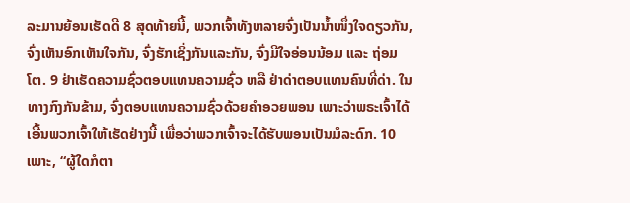ລະມານຍ້ອນເຮັດດີ 8 ສຸດທ້າຍນີ້, ພວກເຈົ້າທັງຫລາຍຈົ່ງເປັນນ້ຳໜຶ່ງໃຈດຽວກັນ, ຈົ່ງເຫັນອົກເຫັນໃຈກັນ, ຈົ່ງຮັກເຊິ່ງກັນແລະກັນ, ຈົ່ງມີໃຈອ່ອນນ້ອມ ແລະ ຖ່ອມໂຕ. 9 ຢ່າເຮັດຄວາມຊົ່ວຕອບແທນຄວາມຊົ່ວ ຫລື ຢ່າດ່າຕອບແທນຄົນທີ່ດ່າ. ໃນທາງກົງກັນຂ້າມ, ຈົ່ງຕອບແທນຄວາມຊົ່ວດ້ວຍຄຳອວຍພອນ ເພາະວ່າພຣະເຈົ້າໄດ້ເອີ້ນພວກເຈົ້າໃຫ້ເຮັດຢ່າງນີ້ ເພື່ອວ່າພວກເຈົ້າຈະໄດ້ຮັບພອນເປັນມໍລະດົກ. 10 ເພາະ, “ຜູ້ໃດກໍຕາ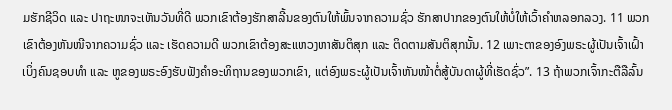ມຮັກຊີວິດ ແລະ ປາຖະໜາຈະເຫັນວັນທີ່ດີ ພວກເຂົາຕ້ອງຮັກສາລີ້ນຂອງຕົນໃຫ້ພົ້ນຈາກຄວາມຊົ່ວ ຮັກສາປາກຂອງຕົນໃຫ້ບໍ່ໃຫ້ເວົ້າຄຳຫລອກລວງ. 11 ພວກເຂົາຕ້ອງຫັນໜີຈາກຄວາມຊົ່ວ ແລະ ເຮັດຄວາມດີ ພວກເຂົາຕ້ອງສະແຫວງຫາສັນຕິສຸກ ແລະ ຕິດຕາມສັນຕິສຸກນັ້ນ. 12 ເພາະຕາຂອງອົງພຣະຜູ້ເປັນເຈົ້າເຝົ້າເບິ່ງຄົນຊອບທຳ ແລະ ຫູຂອງພຣະອົງຮັບຟັງຄຳອະທິຖານຂອງພວກເຂົາ, ແຕ່ອົງພຣະຜູ້ເປັນເຈົ້າຫັນໜ້າຕໍ່ສູ້ບັນດາຜູ້ທີ່ເຮັດຊົ່ວ”. 13 ຖ້າພວກເຈົ້າກະຕືລືລົ້ນ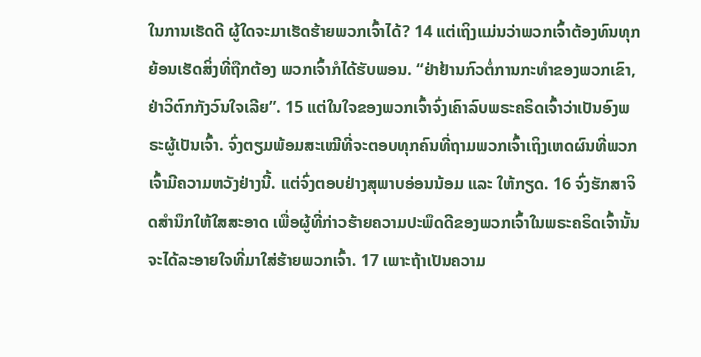ໃນການເຮັດດີ ຜູ້ໃດຈະມາເຮັດຮ້າຍພວກເຈົ້າໄດ້? 14 ແຕ່ເຖິງແມ່ນວ່າພວກເຈົ້າຕ້ອງທົນທຸກຍ້ອນເຮັດສິ່ງທີ່ຖືກຕ້ອງ ພວກເຈົ້າກໍໄດ້ຮັບພອນ. “ຢ່າຢ້ານກົວຕໍ່ການກະທຳຂອງພວກເຂົາ, ຢ່າວິຕົກກັງວົນໃຈເລີຍ”. 15 ແຕ່ໃນໃຈຂອງພວກເຈົ້າຈົ່ງເຄົາລົບພຣະຄຣິດເຈົ້າວ່າເປັນອົງພຣະຜູ້ເປັນເຈົ້າ. ຈົ່ງຕຽມພ້ອມສະເໝີທີ່ຈະຕອບທຸກຄົນທີ່ຖາມພວກເຈົ້າເຖິງເຫດຜົນທີ່ພວກເຈົ້າມີຄວາມຫວັງຢ່າງນີ້. ແຕ່ຈົ່ງຕອບຢ່າງສຸພາບອ່ອນນ້ອມ ແລະ ໃຫ້ກຽດ. 16 ຈົ່ງຮັກສາຈິດສຳນຶກໃຫ້ໃສສະອາດ ເພື່ອຜູ້ທີ່ກ່າວຮ້າຍຄວາມປະພຶດດີຂອງພວກເຈົ້າໃນພຣະຄຣິດເຈົ້ານັ້ນຈະໄດ້ລະອາຍໃຈທີ່ມາໃສ່ຮ້າຍພວກເຈົ້າ. 17 ເພາະຖ້າເປັນຄວາມ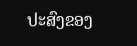ປະສົງຂອງ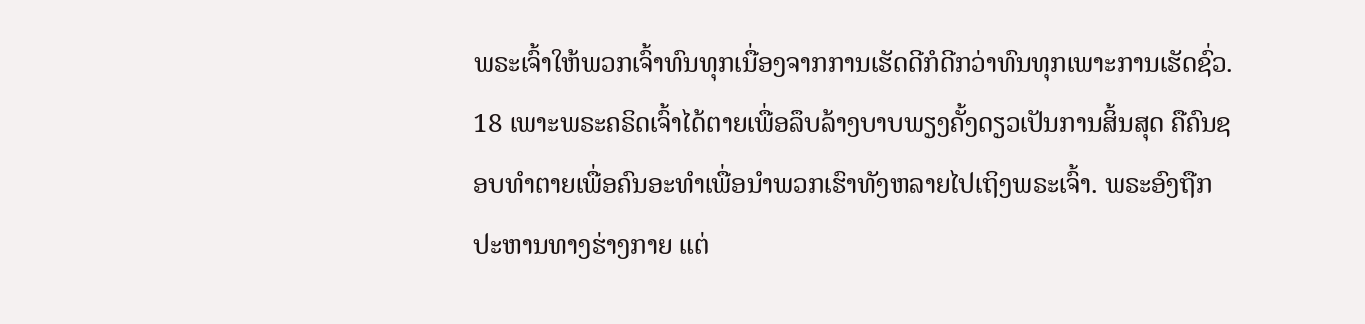ພຣະເຈົ້າໃຫ້ພວກເຈົ້າທົນທຸກເນື່ອງຈາກການເຮັດດີກໍດີກວ່າທົນທຸກເພາະການເຮັດຊົ່ວ. 18 ເພາະພຣະຄຣິດເຈົ້າໄດ້ຕາຍເພື່ອລຶບລ້າງບາບພຽງຄັ້ງດຽວເປັນການສິ້ນສຸດ ຄືຄົນຊອບທຳຕາຍເພື່ອຄົນອະທຳເພື່ອນຳພວກເຮົາທັງຫລາຍໄປເຖິງພຣະເຈົ້າ. ພຣະອົງຖືກປະຫານທາງຮ່າງກາຍ ແຕ່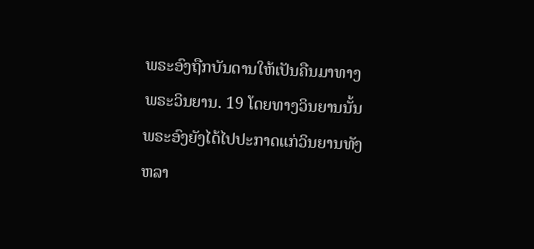ພຣະອົງຖືກບັນດານໃຫ້ເປັນຄືນມາທາງພຣະວິນຍານ. 19 ໂດຍທາງວິນຍານນັ້ນ ພຣະອົງຍັງໄດ້ໄປປະກາດແກ່ວິນຍານທັງຫລາ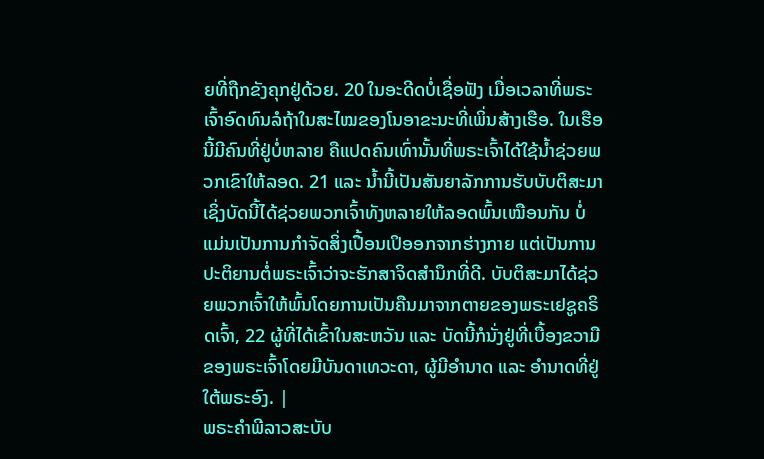ຍທີ່ຖືກຂັງຄຸກຢູ່ດ້ວຍ. 20 ໃນອະດີດບໍ່ເຊື່ອຟັງ ເມື່ອເວລາທີ່ພຣະເຈົ້າອົດທົນລໍຖ້າໃນສະໄໝຂອງໂນອາຂະນະທີ່ເພິ່ນສ້າງເຮືອ. ໃນເຮືອນີ້ມີຄົນທີ່ຢູ່ບໍ່ຫລາຍ ຄືແປດຄົນເທົ່ານັ້ນທີ່ພຣະເຈົ້າໄດ້ໃຊ້ນ້ຳຊ່ວຍພວກເຂົາໃຫ້ລອດ. 21 ແລະ ນ້ຳນີ້ເປັນສັນຍາລັກການຮັບບັບຕິສະມາ ເຊິ່ງບັດນີ້ໄດ້ຊ່ວຍພວກເຈົ້າທັງຫລາຍໃຫ້ລອດພົ້ນເໝືອນກັນ ບໍ່ແມ່ນເປັນການກຳຈັດສິ່ງເປື້ອນເປິອອກຈາກຮ່າງກາຍ ແຕ່ເປັນການປະຕິຍານຕໍ່ພຣະເຈົ້າວ່າຈະຮັກສາຈິດສຳນຶກທີ່ດີ. ບັບຕິສະມາໄດ້ຊ່ວຍພວກເຈົ້າໃຫ້ພົ້ນໂດຍການເປັນຄືນມາຈາກຕາຍຂອງພຣະເຢຊູຄຣິດເຈົ້າ, 22 ຜູ້ທີ່ໄດ້ເຂົ້າໃນສະຫວັນ ແລະ ບັດນີ້ກໍນັ່ງຢູ່ທີ່ເບື້ອງຂວາມືຂອງພຣະເຈົ້າໂດຍມີບັນດາເທວະດາ, ຜູ້ມີອຳນາດ ແລະ ອຳນາດທີ່ຢູ່ໃຕ້ພຣະອົງ. |
ພຣະຄຳພີລາວສະບັບ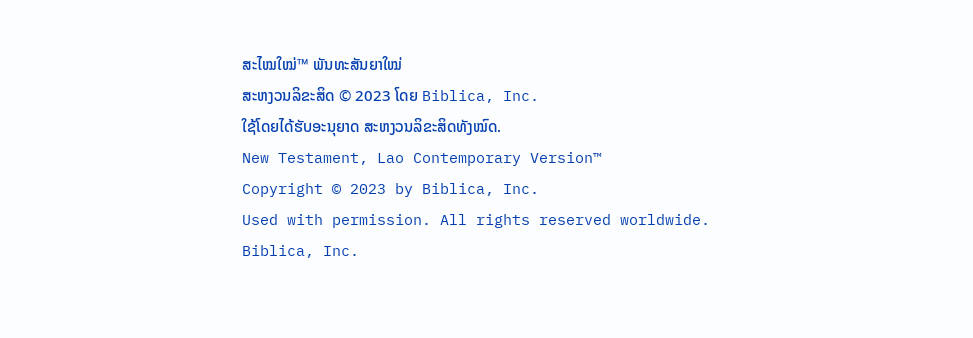ສະໄໝໃໝ່™ ພັນທະສັນຍາໃໝ່
ສະຫງວນລິຂະສິດ © 2023 ໂດຍ Biblica, Inc.
ໃຊ້ໂດຍໄດ້ຮັບອະນຸຍາດ ສະຫງວນລິຂະສິດທັງໝົດ.
New Testament, Lao Contemporary Version™
Copyright © 2023 by Biblica, Inc.
Used with permission. All rights reserved worldwide.
Biblica, Inc.